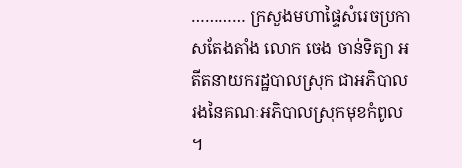………… ក្រសួងមហាផ្ទៃសំរេចប្រកាសតែងតាំង លោក ចេង ចាន់ទិត្យា អតីតនាយករដ្ឋបាលស្រុក ជាអភិបាល រងនៃគណៈអភិបាលស្រុកមុខកំពូល ។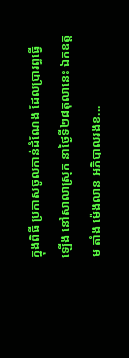ក្នុងពិធី ប្រកាសចូលកាន់ដំណែង ដែលប្រារព្ធធ្វើឡើង នៅសាលាស្រុក នាថ្ងៃទី២៨តុលានេះ ឯកឧត្តម តាំង ម៉េងលាន អភិបាលរងខ...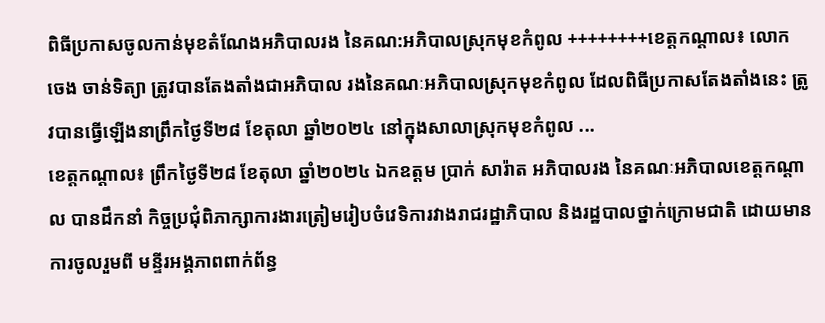ពិធីប្រកាសចូលកាន់មុខតំណែងអភិបាលរង នៃគណ:អភិបាលស្រុកមុខកំពូល ++++++++ខេត្តកណ្ដាល៖ លោក ចេង ចាន់ទិត្យា ត្រូវបានតែងតាំងជាអភិបាល រងនៃគណៈអភិបាលស្រុកមុខកំពូល ដែលពិធីប្រកាសតែងតាំងនេះ ត្រូវបានធ្វើឡើងនាព្រឹកថ្ងៃទី២៨ ខែតុលា ឆ្នាំ២០២៤ នៅក្នុងសាលាស្រុកមុខកំពូល ...
ខេត្តកណ្តាល៖ ព្រឹកថ្ងៃទី២៨ ខែតុលា ឆ្នាំ២០២៤ ឯកឧត្តម ប្រាក់ សារ៉ាត អភិបាលរង នៃគណៈអភិបាលខេត្តកណ្តាល បានដឹកនាំ កិច្ចប្រជុំពិភាក្សាការងារត្រៀមរៀបចំវេទិការវាងរាជរដ្ឋាភិបាល និងរដ្ឋបាលថ្នាក់ក្រោមជាតិ ដោយមានការចូលរួមពី មន្ទីរអង្គភាពពាក់ព័ន្ធ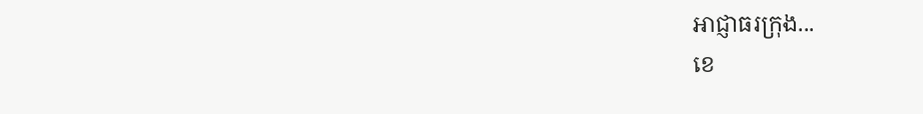អាជ្ញាធរក្រុង...
ខេ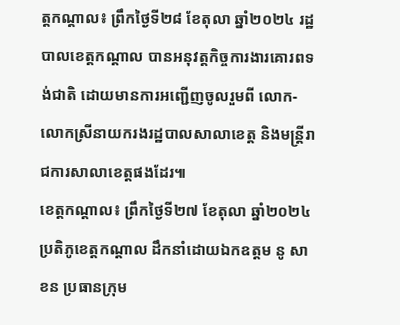ត្តកណ្ដាល៖ ព្រឹកថ្ងៃទី២៨ ខែតុលា ឆ្នាំ២០២៤ រដ្ឋបាលខេត្តកណ្ដាល បានអនុវត្តកិច្ចការងារគោរពទង់ជាតិ ដោយមានការអញ្ជើញចូលរួមពី លោក-លោកស្រីនាយករងរដ្ឋបាលសាលាខេត្ត និងមន្ត្រីរាជការសាលាខេត្តផងដែរ៕
ខេត្តកណ្ដាល៖ ព្រឹកថ្ងៃទី២៧ ខែតុលា ឆ្នាំ២០២៤ ប្រតិភូខេត្តកណ្តាល ដឹកនាំដោយឯកឧត្ដម នូ សាខន ប្រធានក្រុម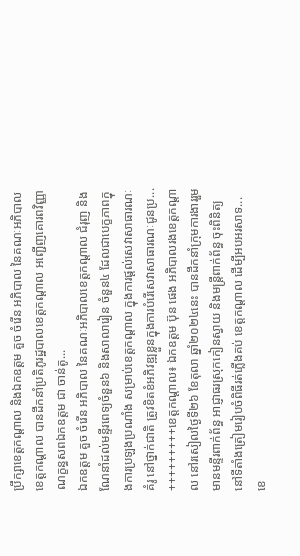ប្រឹក្សាខេត្តកណ្តាល និងឯកឧត្ដម គួច ចំរើន អភិបាល នៃគណៈអភិបាលខេត្តកណ្ដាល បានដឹកនាំប្រតិភូរដ្ឋបាលខេត្តកណ្តាល អញ្ជើញគោរពវិញ្ញាណក្ខន្ធសពឯកឧត្តម ជា ចាន់តូ...
ឯកឧត្ដម គួច ចំរើន អភិបាល នៃគណៈអភិបាលខេត្តកណ្ដាល ជំរុញ និងណែនាំដល់មន្ទីរពេទ្យចំនួន៦ និងសាលារៀន ចំនួន៤ ដែលជាបេក្ខភាពក្នុងការប្រឡងប្រណាំង សម្រាប់ខេត្តកណ្ដាល ក្នុងការផ្ដល់សេវាសាធារណៈគំរូ នៅថ្នាក់ជាតិ ត្រូវខិតខំអភិវឌ្ឍខ្លួនក្នុងការបំរើសេវាសាធារណៈជូនប្រ...
+++++++++ខេត្តកណ្តាល៖ ឯកឧត្តម ប៊ុន ផេង អភិបាលរងខេត្តកណ្តាល នៅរសៀលថ្ងៃទី២៦ ខែតុលា ឆ្នាំ២០២៤នេះ បានដឹកនាំក្រុមការងាររួមមានមន្ទីរពាក់ព័ន្ធ អាជ្ញាធរស្រុកកៀនស្វាយ និងមន្ត្រីពាក់ព័ន្ធ ចុះពិនិត្យនៅទីតាំងត្រៀមរៀបចំពិធីរត់ភ្លើងគប់ ខេត្តកណ្តាល ដើម្បីអបអរសាទ...
ខេ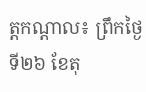ត្តកណ្តាល៖ ព្រឹកថ្ងៃទី២៦ ខែតុ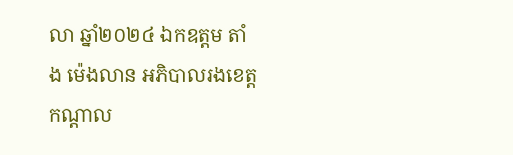លា ឆ្នាំ២០២៤ ឯកឧត្តម តាំង ម៉េងលាន អភិបាលរងខេត្តកណ្តាល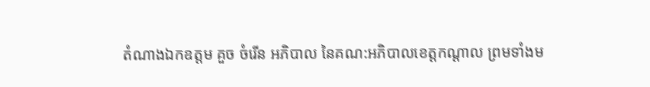តំណាងឯកឧត្តម គួច ចំរើន អភិបាល នៃគណ:អភិបាលខេត្តកណ្ដាល ព្រមទាំងម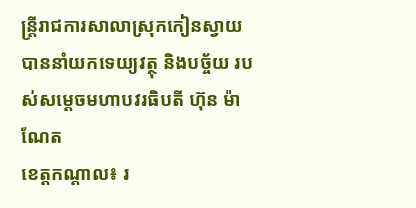ន្ត្រីរាជការសាលាស្រុកកៀនស្វាយ បាននាំយកទេយ្យវត្ថុ និងបច្ច័យ របស់សម្តេចមហាបវរធិបតី ហ៊ុន ម៉ាណែត
ខេត្តកណ្តាល៖ រ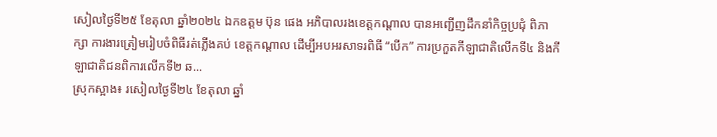សៀលថ្ងៃទី២៥ ខែតុលា ឆ្នាំ២០២៤ ឯកឧត្តម ប៊ុន ផេង អភិបាលរងខេត្តកណ្តាល បានអញ្ជើញដឹកនាំកិច្ចប្រជុំ ពិភាក្សា ការងារត្រៀមរៀបចំពិធីរត់ភ្លើងគប់ ខេត្តកណ្តាល ដើម្បីអបអរសាទរពិធី “បើក” ការប្រកួតកីឡាជាតិលើកទី៤ និងកីឡាជាតិជនពិការលើកទី២ ឆ...
ស្រុកស្អាង៖ រសៀលថ្ងៃទី២៤ ខែតុលា ឆ្នាំ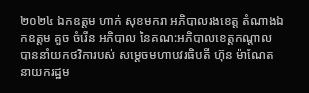២០២៤ ឯកឧត្ដម ហាក់ សុខមករា អភិបាលរងខេត្ត តំណាងឯកឧត្ដម គួច ចំរើន អភិបាល នៃគណ:អភិបាលខេត្ដកណ្ដាល បាននាំយកថវិការបស់ សម្ដេចមហាបវរធិបតី ហ៊ុន ម៉ាណែត នាយករដ្ឋម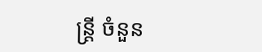ន្ត្រី ចំនួន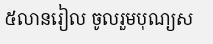៥លានរៀល ចូលរួមបុណ្យស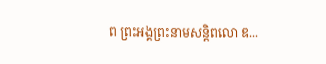ព ព្រះអង្គព្រះនាមសន្តិពលោ ឌ...